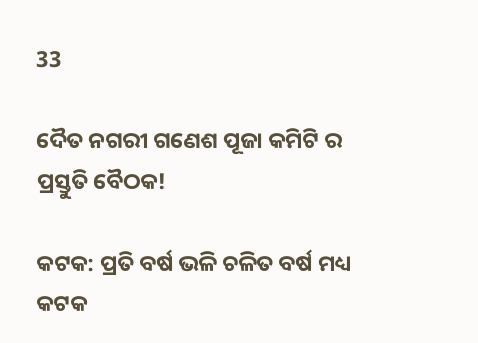33

ଦୈତ ନଗରୀ ଗଣେଶ ପୂଜା କମିଟି ର ପ୍ରସ୍ତୁତି ବୈଠକ!

କଟକ: ପ୍ରତି ବର୍ଷ ଭଳି ଚଳିତ ବର୍ଷ ମଧ୍ୟ କଟକ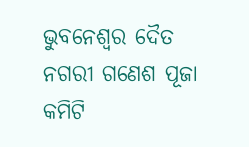ଭୁବନେଶ୍ୱର ଦୈତ ନଗରୀ ଗଣେଶ ପୂଜା କମିଟି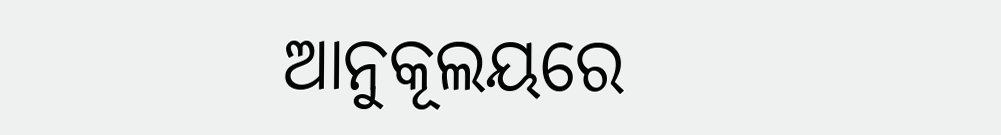ଆନୁକୂଲୟରେ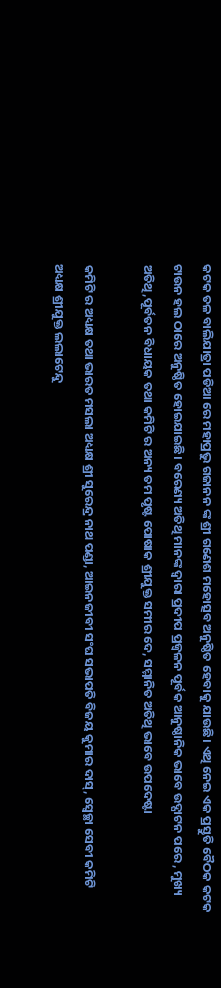କଟକ ତଳ ବାଲିଯାତ୍ରା ପଡିଆ ରେ ମହାପ୍ରଭୁ ଗଜାନନ ଙ୍କ ଶ୍ରୀ ଗଣେଶ ମହୋତ୍ସବ ଅନୁଷ୍ଠିତ ହେବାକୁ ଯାଉଛି। ଏଥି ନେଇ ଏକ ପ୍ରସ୍ତୁତି ବୈଠକ କଟକ ଟାଉନ ହଲ ଠାରେ ଅନୁଷ୍ଠିତ ହୋଇଯାଇଛି। ବରେଣ୍ୟ ଅତିଥି ମାନଙ୍କ ଦ୍ଵାରା ପ୍ରଦୀପ ପ୍ରଜ୍ବଳନ ପୂର୍ବକ ଆନୁଷ୍ଠାନିକ ଭାବେ ଉଦ୍ଘାଟନ ପରେ , ମୁଖ୍ୟ ଅତିଥି,ପୂର୍ବତନ ବିଧାୟକ ତଥା କମିଟି ର ଅନ୍ୟ ତମ ପୃଷ୍ଟ ପୋଷାକ ଶ୍ରୀଯୁକ୍ତ ସମୀର ଦେ, ସମ୍ମାନିତ ଅତିଥି ଭାବେ ଉପଦେଷ୍ଟା

କମିଟି ର ଅଧ୍ୟକ୍ଷ ତଥା ଭାରତ ମସଲା ଅଧ୍ୟକ୍ଷ ଶ୍ରୀ ସୁରେନ୍ଦ୍ର ନାଥ ପଣ୍ଡା, ଆଇନଜୀବୀ ସଂଘ ସଭାପତି ବିଜୟ କୁମାର ଦାସ୍, ସ୍ୱେଚ୍ଛା ସେବୀ କମିଟି ଅଧ୍ୟକ୍ଷ ଶ୍ରୀଯୁକ୍ତ ଲଲାଟେନ୍ଦୁ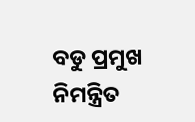ବଡୁ ପ୍ରମୁଖ ନିମନ୍ତ୍ରିତ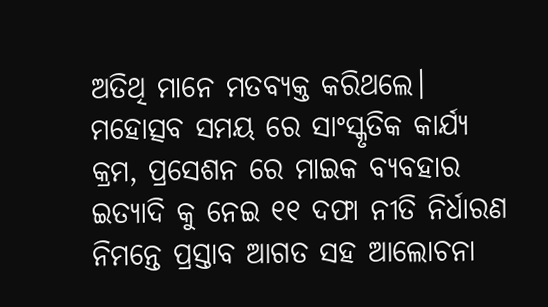ଅତିଥି ମାନେ ମତବ୍ୟକ୍ତ କରିଥଲେ। ମହୋତ୍ସବ ସମୟ ରେ ସାଂସ୍କୃତିକ କାର୍ଯ୍ୟ କ୍ରମ, ପ୍ରସେଶନ ରେ ମାଇକ ବ୍ୟବହାର ଇତ୍ୟାଦି କୁ ନେଇ ୧୧ ଦଫା ନୀତି ନିର୍ଧାରଣ ନିମନ୍ତେ ପ୍ରସ୍ତାବ ଆଗତ ସହ ଆଲୋଚନା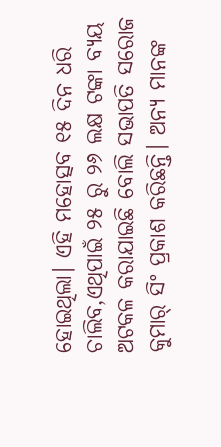ହୋଇଥିଲା। ଏହି ମହୋତ୍ସବ ୧୫ ଦିନ ଧରି ଚାଲିବ,ଏଥିପାଇଁ ୨୫ ରୁ ୨୬ ଲକ୍ଷ ଟଙ୍କା ବ୍ୟୟ ଅଟକଳ କରାଯାଇଛି ବୋଲି ସଭାପତି ସରୋଜ କୁମାର୍ ସିଂ ପ୍ରକାଶ କରିଛନ୍ତି। ଅନ୍ୟ ମାନଙ୍କ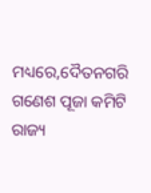ମଧ୍ୟରେ,ଦୈତନଗରି ଗଣେଶ ପୂଜା କମିଟି ରାଜ୍ୟ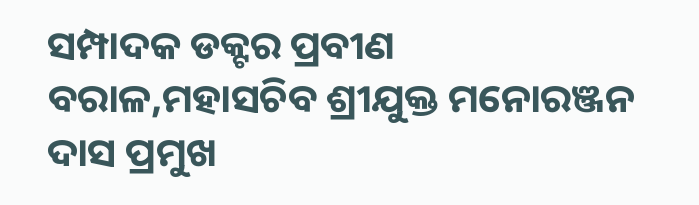ସମ୍ପାଦକ ଡକ୍ଟର ପ୍ରବୀଣ ବରାଳ,ମହାସଚିବ ଶ୍ରୀଯୁକ୍ତ ମନୋରଞ୍ଜନ ଦାସ ପ୍ରମୁଖ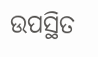ଉପସ୍ଥିତ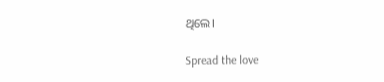ଥିଲେ।

Spread the love